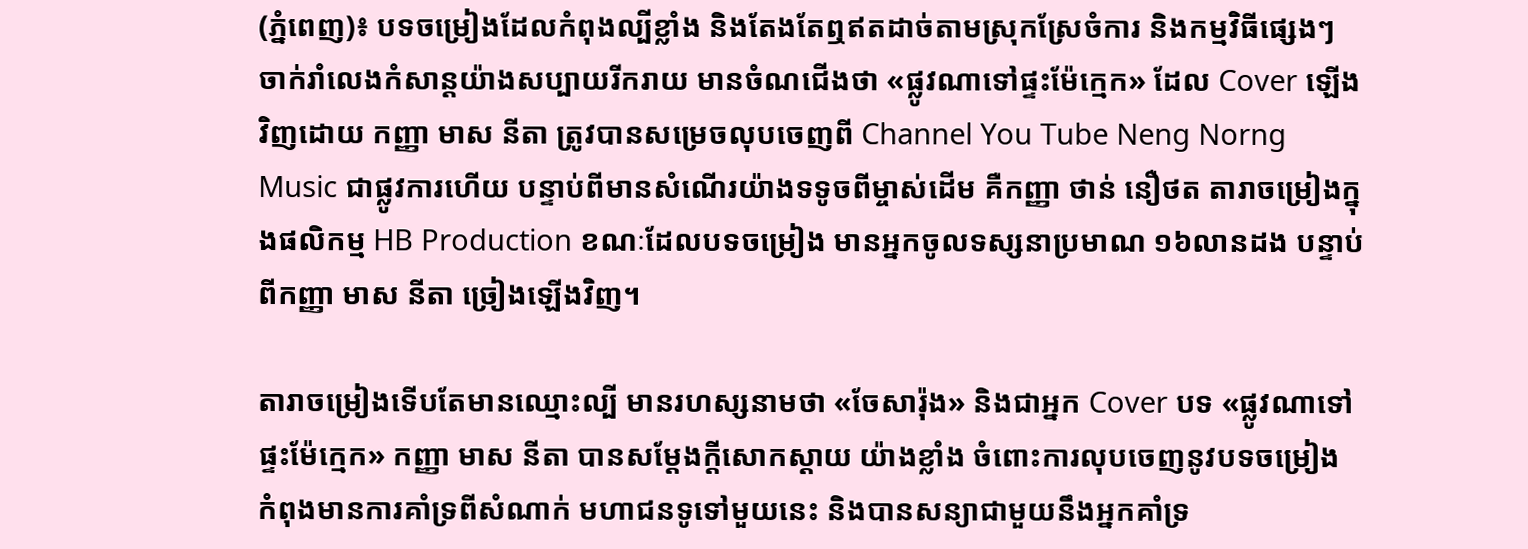(ភ្នំពេញ)៖ បទចម្រៀងដែលកំពុងល្បីខ្លាំង និងតែងតែឮឥតដាច់តាមស្រុកស្រែចំការ និងកម្មវិធីផ្សេងៗ ចាក់រាំលេងកំសាន្តយ៉ាងសប្បាយរីករាយ មានចំណជើងថា «ផ្លូវណាទៅផ្ទះម៉ែក្មេក» ដែល Cover ឡើងវិញដោយ កញ្ញា មាស នីតា ត្រូវបានសម្រេចលុបចេញពី Channel You Tube Neng Norng Music ជាផ្លូវការហើយ បន្ទាប់ពីមានសំណើរយ៉ាងទទូចពីម្ចាស់ដើម គឺកញ្ញា ថាន់ នឿថត តារាចម្រៀងក្នុងផលិកម្ម HB Production ខណៈដែលបទចម្រៀង មានអ្នកចូលទស្សនាប្រមាណ ១៦លានដង បន្ទាប់ពីកញ្ញា មាស នីតា ច្រៀងឡើងវិញ។

តារាចម្រៀងទើបតែមានឈ្មោះល្បី មានរហស្សនាមថា «ចែសារ៉ុង» និងជាអ្នក Cover បទ «ផ្លូវណាទៅផ្ទះម៉ែក្មេក» កញ្ញា មាស នីតា បានសម្ដែងក្ដីសោកស្ដាយ យ៉ាងខ្លាំង ចំពោះការលុបចេញនូវបទចម្រៀង កំពុងមានការគាំទ្រពីសំណាក់ មហាជនទូទៅមួយនេះ និងបានសន្យាជាមួយនឹងអ្នកគាំទ្រ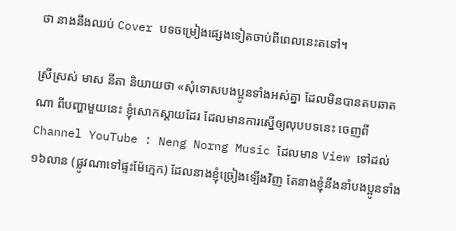ថា នាងនឹងឈប់ Cover បទចម្រៀងផ្សេងទៀតចាប់ពីពេលនេះតទៅ។

ស្រីស្រស់ មាស នីតា និយាយថា «សុំទោសបងប្អូនទាំងអស់គ្នា ដែលមិនបានតបឆាតណា ពីបញ្ហាមួយនេះ ខ្ញុំសោកស្តាយដែរ ដែលមានការស្នើឲ្យលុបបទនេះ ចេញពី Channel YouTube : Neng Norng Music ដែលមាន View ទៅដល់ ១៦លាន (ផ្លូវណាទៅផ្ទះម៉ែក្មេក) ដែលនាងខ្ញុំច្រៀងទ្បើងវិញ តែនាងខ្ញុំនឹងនាំបងប្អូនទាំង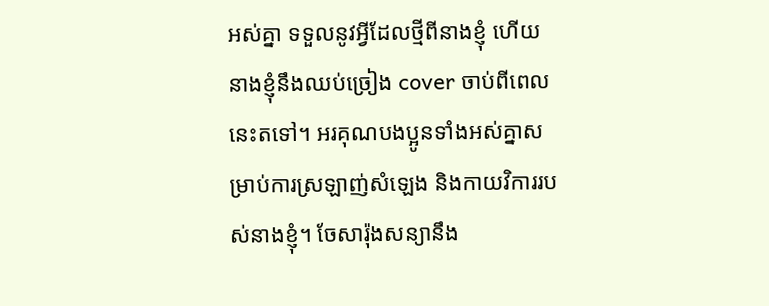អស់គ្នា ទទួលនូវអ្វីដែលថ្មីពីនាងខ្ញុំ ហើយនាងខ្ញុំនឹងឈប់ច្រៀង cover ចាប់ពីពេលនេះតទៅ។ អរគុណបងប្អូនទាំងអស់គ្នាសម្រាប់ការស្រឡាញ់សំឡេង និងកាយវិការរបស់នាងខ្ញុំ។ ចែសារ៉ុងសន្យានឹង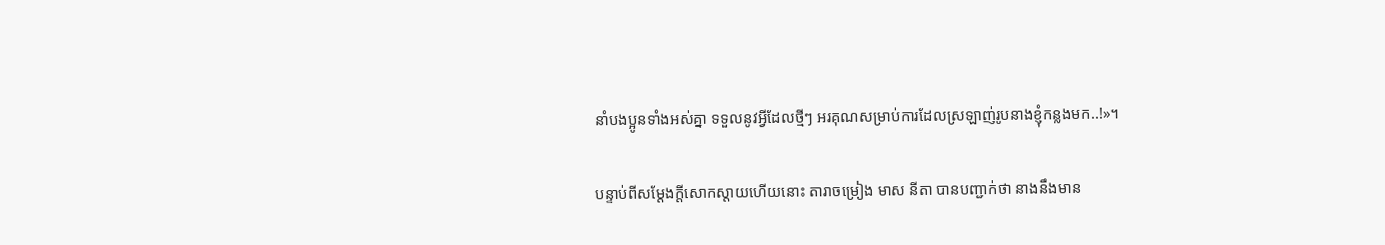នាំបងប្អូនទាំងអស់គ្នា ទទួលនូវអ្វីដែលថ្មីៗ អរគុណសម្រាប់ការដែលស្រឡាញ់រូបនាងខ្ញុំកន្លងមក..!»។

បន្ទាប់ពីសម្ដែងក្ដីសោកស្ដាយហើយនោះ តារាចម្រៀង មាស នីតា បានបញ្ជាក់ថា នាងនឹងមាន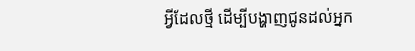អ្វីដែលថ្មី ដើម្បីបង្ហាញជូនដល់អ្នក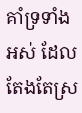គាំទ្រទាំងអស់ ដែលតែងតែស្រ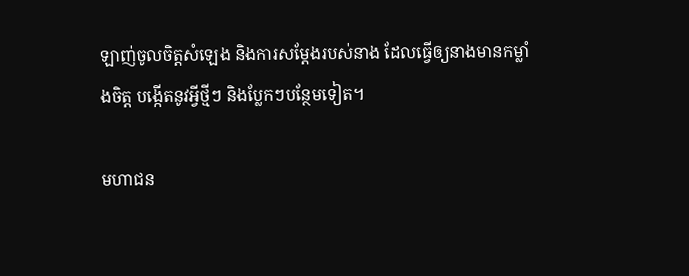ឡាញ់ចូលចិត្តសំឡេង និងការសម្ដែងរបស់នាង ដែលធ្វើឲ្យនាងមានកម្លាំងចិត្ត បង្កើតនូវអ្វីថ្មីៗ និងប្លែកៗបន្ថែមទៀត។

មហាជន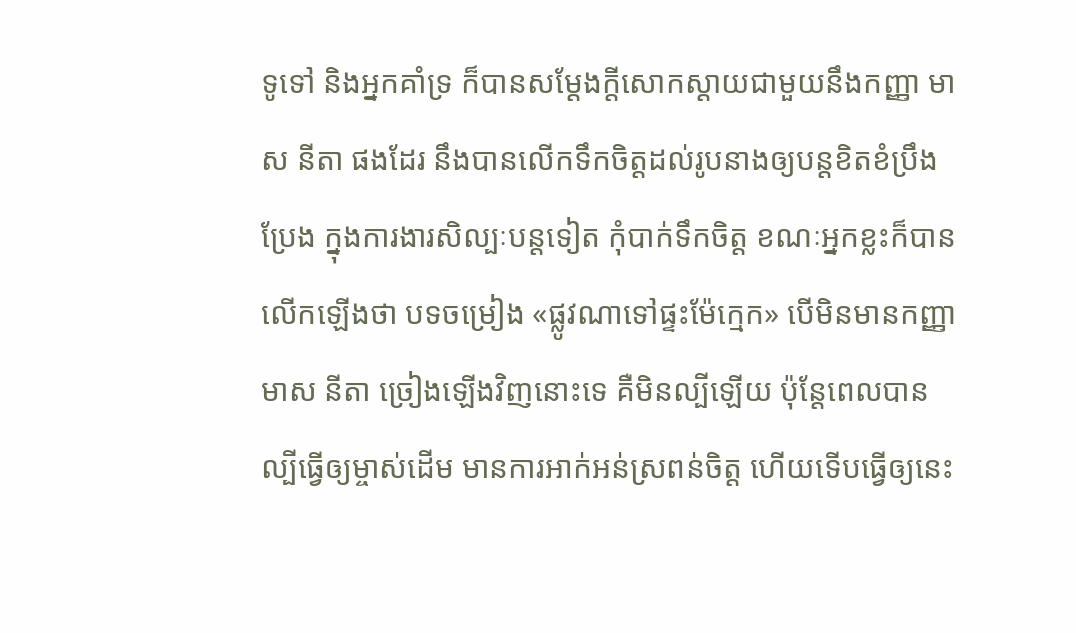ទូទៅ និងអ្នកគាំទ្រ ក៏បានសម្ដែងក្ដីសោកស្ដាយជាមួយនឹងកញ្ញា មាស នីតា ផងដែរ នឹងបានលើកទឹកចិត្តដល់រូបនាងឲ្យបន្តខិតខំប្រឹងប្រែង ក្នុងការងារសិល្បៈបន្តទៀត កុំបាក់ទឹកចិត្ត ខណៈអ្នកខ្លះក៏បានលើកឡើងថា បទចម្រៀង «ផ្លូវណាទៅផ្ទះម៉ែក្មេក» បើមិនមានកញ្ញា មាស នីតា ច្រៀងឡើងវិញនោះទេ គឺមិនល្បីឡើយ ប៉ុន្តែពេលបានល្បីធ្វើឲ្យម្ចាស់ដើម មានការអាក់អន់ស្រពន់ចិត្ត ហើយទើបធ្វើឲ្យនេះ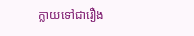ក្លាយទៅជារឿង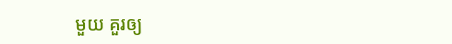មួយ គួរឲ្យ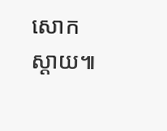សោកស្ដាយ៕